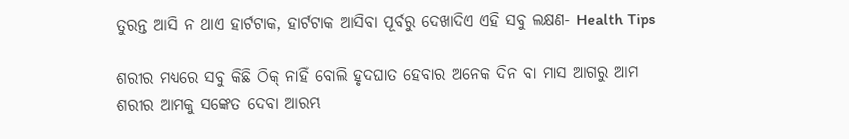ତୁରନ୍ତ ଆସି ନ ଥାଏ ହାର୍ଟଟାକ, ହାର୍ଟଟାକ ଆସିବା ପୂର୍ବରୁ ଦେଖାଦିଏ ଏହି ସବୁ ଲକ୍ଷଣ- Health Tips

ଶରୀର ମଧ୍ୟରେ ସବୁ କିଛି ଠିକ୍ ନାହିଁ ବୋଲି ହୃଦଘାତ ହେବାର ଅନେକ ଦିନ ବା ମାସ ଆଗରୁ ଆମ ଶରୀର ଆମକୁ ସଙ୍କେତ ଦେବା ଆରମ୍ଭ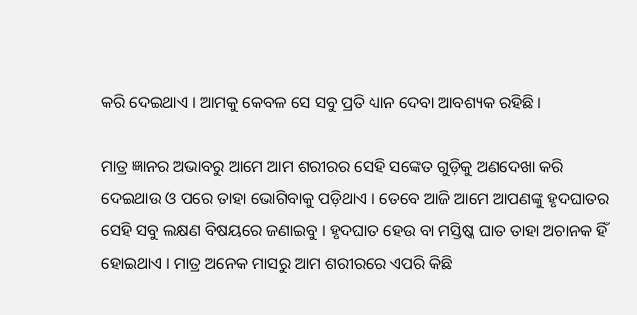କରି ଦେଇଥାଏ । ଆମକୁ କେବଳ ସେ ସବୁ ପ୍ରତି ଧ୍ୟାନ ଦେବା ଆବଶ୍ୟକ ରହିଛି ।

ମାତ୍ର ଜ୍ଞାନର ଅଭାବରୁ ଆମେ ଆମ ଶରୀରର ସେହି ସଙ୍କେତ ଗୁଡ଼ିକୁ ଅଣଦେଖା କରି ଦେଇଥାଉ ଓ ପରେ ତାହା ଭୋଗିବାକୁ ପଡ଼ିଥାଏ । ତେବେ ଆଜି ଆମେ ଆପଣଙ୍କୁ ହୃଦଘାତର ସେହି ସବୁ ଲକ୍ଷଣ ବିଷୟରେ ଜଣାଇବୁ । ହୃଦଘାତ ହେଉ ବା ମସ୍ତିଷ୍କ ଘାତ ତାହା ଅଚାନକ ହିଁ ହୋଇଥାଏ । ମାତ୍ର ଅନେକ ମାସରୁ ଆମ ଶରୀରରେ ଏପରି କିଛି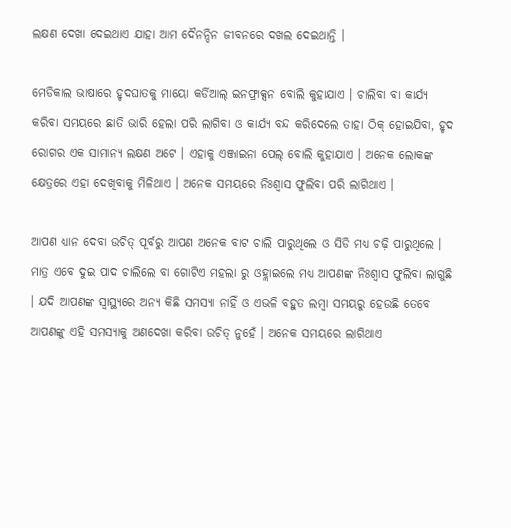ଲକ୍ଷଣ ଦେଖା ଦେଇଥାଏ ଯାହା ଆମ ଦୈନନ୍ଦିନ ଜୀବନରେ ଦଖଲ ଦେଇଥାନ୍ତି ।

ମେଡିକାଲ ଭାଷାରେ ହୃଦଘାତକୁ ମାୟୋ କର୍ଡିଆଲ୍ ଇନଫ୍ରାକ୍ସନ ବୋଲି କୁହାଯାଏ । ଚାଲିବା ବା କାର୍ଯ୍ୟ କରିବା ସମୟରେ ଛାତି ଭାରି ହେଲା ପରି ଲାଗିବା ଓ କାର୍ଯ୍ୟ ବନ୍ଦ କରିଦେଲେ ତାହା ଠିକ୍ ହୋଇଯିବା, ହୃଦ ରୋଗର ଏକ ସାମାନ୍ୟ ଲକ୍ଷଣ ଅଟେ । ଏହାକୁ ଏଞ୍ଜାଇନା ପେଲ୍ ବୋଲି କୁହାଯାଏ । ଅନେକ ଲୋକଙ୍କ କ୍ଷେତ୍ରରେ ଏହା ଦେଖିବାକୁ ମିଳିଥାଏ । ଅନେକ ସମୟରେ ନିଃଶ୍ୱାସ ଫୁଲିବା ପରି ଲାଗିଥାଏ ।

ଆପଣ ଧ୍ୟାନ ଦେବା ଉଚିତ୍ ପୂର୍ବରୁ ଆପଣ ଅନେକ ବାଟ ଚାଲି ପାରୁଥିଲେ ଓ ସିଡି ମଧ୍ୟ ଚଢ଼ି ପାରୁଥିଲେ । ମାତ୍ର ଏବେ ଦୁଇ ପାଦ ଚାଲିଲେ ବା ଗୋଟିଏ ମହଲା ରୁ ଓହ୍ଲାଇଲେ ମଧ୍ୟ ଆପଣଙ୍କ ନିଃଶ୍ୱାସ ଫୁଲିବା ଲାଗୁଛି । ଯଦି ଆପଣଙ୍କ ସ୍ୱାସ୍ଥ୍ୟରେ ଅନ୍ୟ କିଛି ସମସ୍ୟା ନାହିଁ ଓ ଏଭଳି ବହୁତ ଲମ୍ବା ସମୟରୁ ହେଉଛି ତେବେ ଆପଣଙ୍କୁ ଏହି ସମସ୍ୟାକୁ ଅଣଦେଖା କରିବା ଉଚିତ୍ ନୁହେଁ । ଅନେକ ସମୟରେ ଲାଗିଥାଏ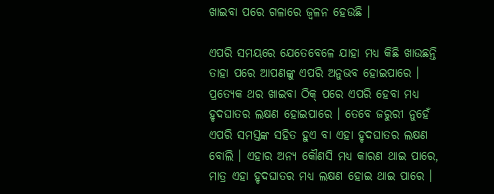ଖାଇବା ପରେ ଗଳାରେ ଜ୍ଵଳନ ହେଉଛି ।

ଏପରି ସମୟରେ ଯେତେବେଳେ ଯାହା ମଧ୍ୟ କିଛି ଖାଉଛନ୍ତି ତାହା ପରେ ଆପଣଙ୍କୁ ଏପରି ଅନୁଭବ ହୋଇପାରେ । ପ୍ରତ୍ୟେକ ଥର ଖାଇବା ଠିକ୍ ପରେ ଏପରି ହେବା ମଧ୍ୟ ହୃଦଘାତର ଲକ୍ଷଣ ହୋଇପାରେ । ତେବେ ଜରୁରୀ ନୁହେଁ ଏପରି ସମସ୍ତଙ୍କ ସହିତ ହୁଏ ବା ଏହା ହୃଦଘାତର ଲକ୍ଷଣ ବୋଲି । ଏହାର ଅନ୍ୟ କୌଣସି ମଧ୍ୟ କାରଣ ଥାଇ ପାରେ, ମାତ୍ର ଏହା ହୃଦଘାତର ମଧ୍ୟ ଲକ୍ଷଣ ହୋଇ ଥାଇ ପାରେ ।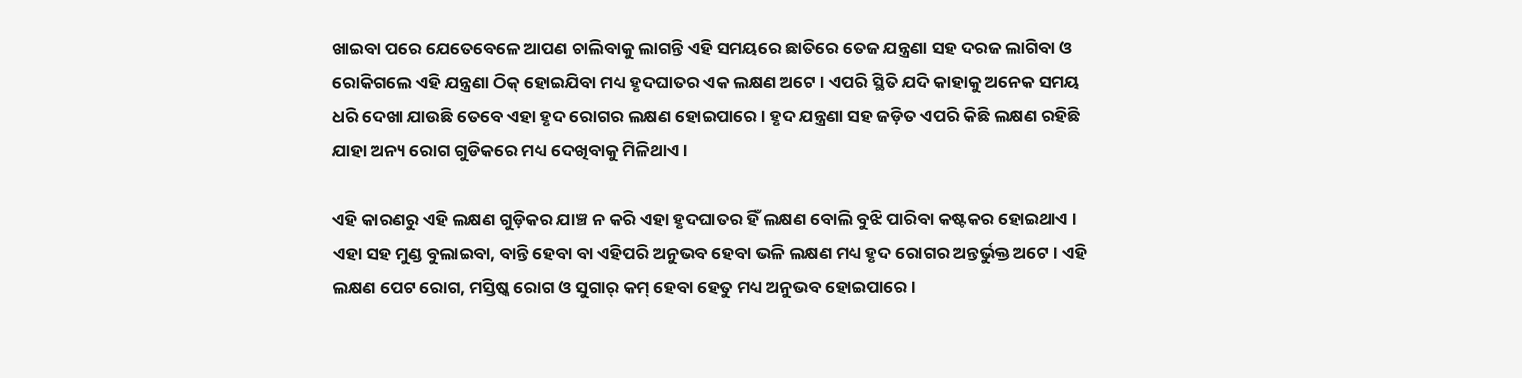ଖାଇବା ପରେ ଯେତେବେଳେ ଆପଣ ଚାଲିବାକୁ ଲାଗନ୍ତି ଏହି ସମୟରେ ଛାତିରେ ତେଜ ଯନ୍ତ୍ରଣା ସହ ଦରଜ ଲାଗିବା ଓ ରୋକିଗଲେ ଏହି ଯନ୍ତ୍ରଣା ଠିକ୍ ହୋଇଯିବା ମଧ୍ୟ ହୃଦଘାତର ଏକ ଲକ୍ଷଣ ଅଟେ । ଏପରି ସ୍ଥିତି ଯଦି କାହାକୁ ଅନେକ ସମୟ ଧରି ଦେଖା ଯାଉଛି ତେବେ ଏହା ହୃଦ ରୋଗର ଲକ୍ଷଣ ହୋଇପାରେ । ହୃଦ ଯନ୍ତ୍ରଣା ସହ ଜଡ଼ିତ ଏପରି କିଛି ଲକ୍ଷଣ ରହିଛି ଯାହା ଅନ୍ୟ ରୋଗ ଗୁଡିକରେ ମଧ୍ୟ ଦେଖିବାକୁ ମିଳିଥାଏ ।

ଏହି କାରଣରୁ ଏହି ଲକ୍ଷଣ ଗୁଡ଼ିକର ଯାଞ୍ଚ ନ କରି ଏହା ହୃଦଘାତର ହିଁ ଲକ୍ଷଣ ବୋଲି ବୁଝି ପାରିବା କଷ୍ଟକର ହୋଇଥାଏ । ଏହା ସହ ମୁଣ୍ଡ ବୁଲାଇବା, ବାନ୍ତି ହେବା ବା ଏହିପରି ଅନୁଭବ ହେବା ଭଳି ଲକ୍ଷଣ ମଧ୍ୟ ହୃଦ ରୋଗର ଅନ୍ତର୍ଭୁକ୍ତ ଅଟେ । ଏହି ଲକ୍ଷଣ ପେଟ ରୋଗ, ମସ୍ତିଷ୍କ ରୋଗ ଓ ସୁଗାର୍ କମ୍ ହେବା ହେତୁ ମଧ୍ୟ ଅନୁଭବ ହୋଇପାରେ ।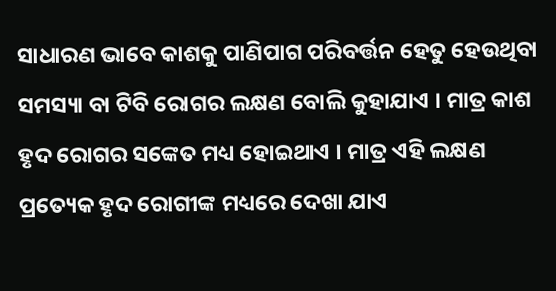ସାଧାରଣ ଭାବେ କାଶକୁ ପାଣିପାଗ ପରିବର୍ତ୍ତନ ହେତୁ ହେଉଥିବା ସମସ୍ୟା ବା ଟିବି ରୋଗର ଲକ୍ଷଣ ବୋଲି କୁହାଯାଏ । ମାତ୍ର କାଶ ହୃଦ ରୋଗର ସଙ୍କେତ ମଧ୍ୟ ହୋଇଥାଏ । ମାତ୍ର ଏହି ଲକ୍ଷଣ ପ୍ରତ୍ୟେକ ହୃଦ ରୋଗୀଙ୍କ ମଧ୍ୟରେ ଦେଖା ଯାଏ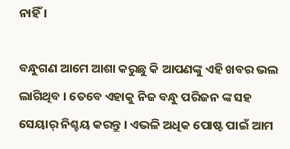ନାହିଁ ।

ବନ୍ଧୁଗଣ ଆମେ ଆଶା କରୁଛୁ କି ଆପଣଙ୍କୁ ଏହି ଖବର ଭଲ ଲାଗିଥିବ । ତେବେ ଏହାକୁ ନିଜ ବନ୍ଧୁ ପରିଜନ ଙ୍କ ସହ ସେୟାର୍ ନିଶ୍ଚୟ କରନ୍ତୁ । ଏଭଳି ଅଧିକ ପୋଷ୍ଟ ପାଇଁ ଆମ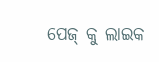ପେଜ୍ କୁ ଲାଇକ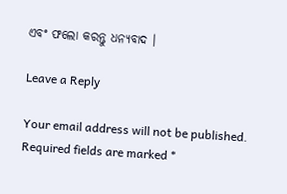ଏବଂ ଫଲୋ କରନ୍ତୁ ଧନ୍ୟବାଦ ।

Leave a Reply

Your email address will not be published. Required fields are marked *